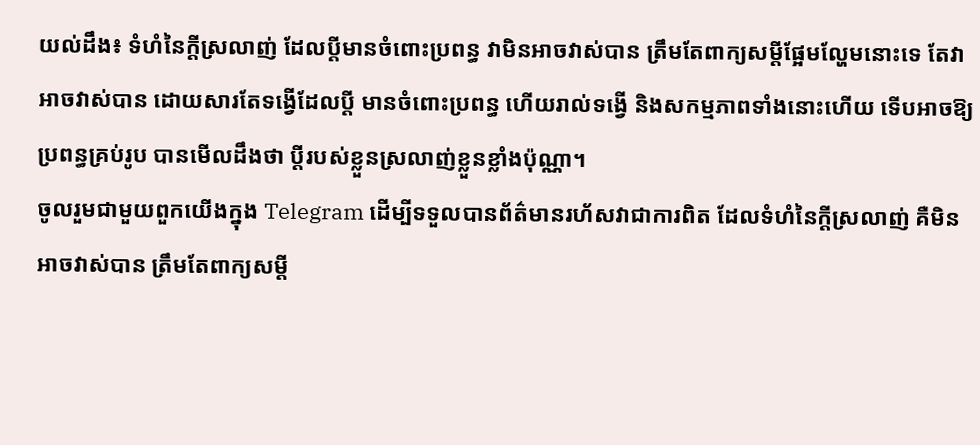យល់ដឹង៖ ទំហំនៃក្តីស្រលាញ់ ដែលប្តីមានចំពោះប្រពន្ធ វាមិនអាចវាស់បាន ត្រឹមតែពាក្យសម្តីផ្អែមល្ហែមនោះទេ តែវាអាចវាស់បាន ដោយសារតែទង្វើដែលប្តី មានចំពោះប្រពន្ធ ហើយរាល់ទង្វើ និងសកម្មភាពទាំងនោះហើយ ទើបអាចឱ្យប្រពន្ធគ្រប់រូប បានមើលដឹងថា ប្តីរបស់ខ្លួនស្រលាញ់ខ្លួនខ្លាំងប៉ុណ្ណា។
ចូលរួមជាមួយពួកយើងក្នុង Telegram ដើម្បីទទួលបានព័ត៌មានរហ័សវាជាការពិត ដែលទំហំនៃក្តីស្រលាញ់ គឺមិនអាចវាស់បាន ត្រឹមតែពាក្យសម្តី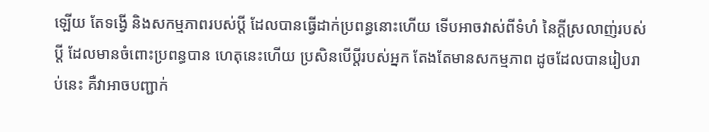ឡើយ តែទង្វើ និងសកម្មភាពរបស់ប្តី ដែលបានធ្វើដាក់ប្រពន្ធនោះហើយ ទើបអាចវាស់ពីទំហំ នៃក្តីស្រលាញ់របស់ប្តី ដែលមានចំពោះប្រពន្ធបាន ហេតុនេះហើយ ប្រសិនបើប្តីរបស់អ្នក តែងតែមានសកម្មភាព ដូចដែលបានរៀបរាប់នេះ គឺវាអាចបញ្ជាក់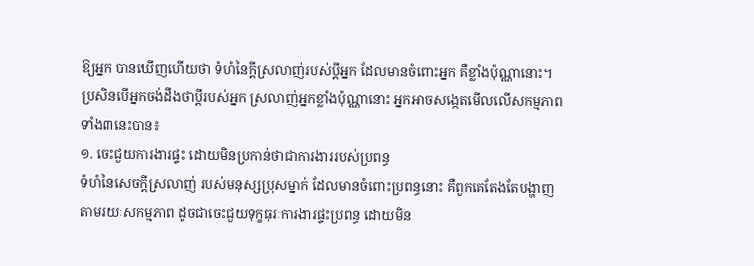ឱ្យអ្នក បានឃើញហើយថា ទំហំនៃក្តីស្រលាញ់របស់ប្តីអ្នក ដែលមានចំពោះអ្នក គឺខ្លាំងប៉ុណ្ណានោះ។
ប្រសិនបើអ្នកចង់ដឹងថាប្តីរបស់អ្នក ស្រលាញ់អ្នកខ្លាំងប៉ុណ្ណានោះ អ្នកអាចសង្កេតមើលលើសកម្មភាពទាំង៣នេះបាន៖
១. ចេះជួយការងារផ្ទះ ដោយមិនប្រកាន់ថាជាការងាររបស់ប្រពន្ធ
ទំហំនៃសេចក្តីស្រលាញ់ របស់មនុស្សប្រុសម្នាក់ ដែលមានចំពោះប្រពន្ធនោះ គឺពួកគេតែងតែបង្ហាញ តាមរយៈសកម្មភាព ដូចជាចេះជួយទុក្ខធុរៈការងារផ្ទះប្រពន្ធ ដោយមិន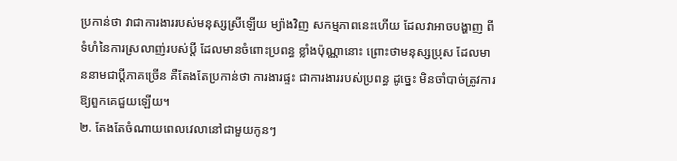ប្រកាន់ថា វាជាការងាររបស់មនុស្សស្រីឡើយ ម្យ៉ាងវិញ សកម្មភាពនេះហើយ ដែលវាអាចបង្ហាញ ពីទំហំនៃការស្រលាញ់របស់ប្តី ដែលមានចំពោះប្រពន្ធ ខ្លាំងប៉ុណ្ណានោះ ព្រោះថាមនុស្សប្រុស ដែលមាននាមជាប្តីភាគច្រើន គឺតែងតែប្រកាន់ថា ការងារផ្ទះ ជាការងាររបស់ប្រពន្ធ ដូច្នេះ មិនចាំបាច់ត្រូវការឱ្យពួកគេជួយឡើយ។
២. តែងតែចំណាយពេលវេលានៅជាមួយកូនៗ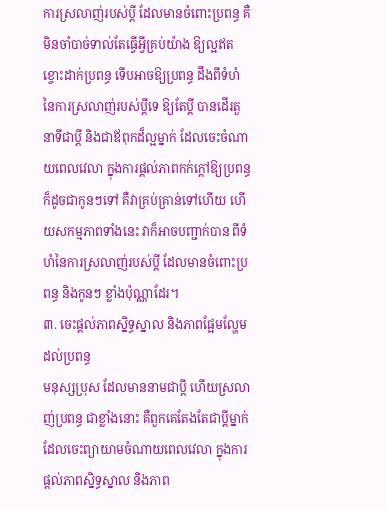ការស្រលាញ់របស់ប្តី ដែលមានចំពោះប្រពន្ធ គឺមិនចាំបាច់ទាល់តែធ្វើអ្វីគ្រប់យ៉ាង ឱ្យល្អឥតខ្ចោះដាក់ប្រពន្ធ ទើបអាចឱ្យប្រពន្ធ ដឹងពីទំហំនៃការស្រលាញ់របស់ប្តីទេ ឱ្យតែប្តី បានដើរតួនាទីជាប្តី និងជាឪពុកដ៏ល្អម្នាក់ ដែលចេះចំណាយពេលវេលា ក្នុងការផ្តល់ភាពកក់ក្តៅឱ្យប្រពន្ធ ក៏ដូចជាកូនៗទៅ គឺវាគ្រប់គ្រាន់ទៅហើយ ហើយសកម្មភាពទាំងនេះ វាក៏អាចបញ្ជាក់បាន ពីទំហំនៃការស្រលាញ់របស់ប្តី ដែលមានចំពោះប្រពន្ធ និងកូនៗ ខ្លាំងប៉ុណ្ណាដែរ។
៣. ចេះផ្តល់ភាពស្និទ្ធស្នាល និងភាពផ្អែមល្ហែមដល់ប្រពន្ធ
មនុស្សប្រុស ដែលមាននាមជាប្តី ហើយស្រលាញ់ប្រពន្ធ ជាខ្លាំងនោះ គឺពួកគេតែងតែជាប្តីម្នាក់ ដែលចេះព្យាយាមចំណាយពេលវេលា ក្នុងការផ្តល់ភាពស្និទ្ធស្នាល និងភាព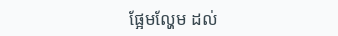ផ្អែមល្ហែម ដល់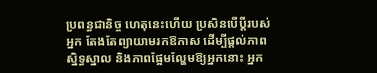ប្រពន្ធជានិច្ច ហេតុនេះហើយ ប្រសិនបើប្តីរបស់អ្នក តែងតែព្យាយាមរកឱកាស ដើម្បីផ្តល់ភាពស្និទ្ធស្នាល និងភាពផ្អែមល្ហែមឱ្យអ្នកនោះ អ្នក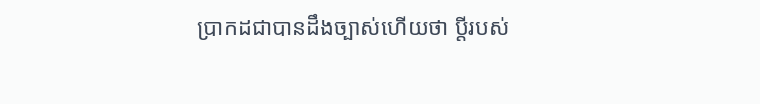ប្រាកដជាបានដឹងច្បាស់ហើយថា ប្តីរបស់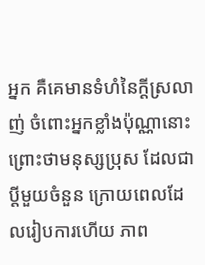អ្នក គឺគេមានទំហំនៃក្តីស្រលាញ់ ចំពោះអ្នកខ្លាំងប៉ុណ្ណានោះ ព្រោះថាមនុស្សប្រុស ដែលជាប្តីមួយចំនួន ក្រោយពេលដែលរៀបការហើយ ភាព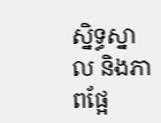ស្និទ្ធស្នាល និងភាពផ្អែ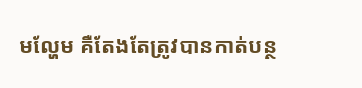មល្ហែម គឺតែងតែត្រូវបានកាត់បន្ថ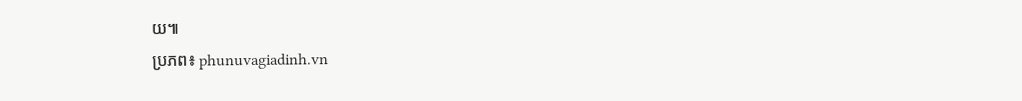យ៕
ប្រភព៖ phunuvagiadinh.vn